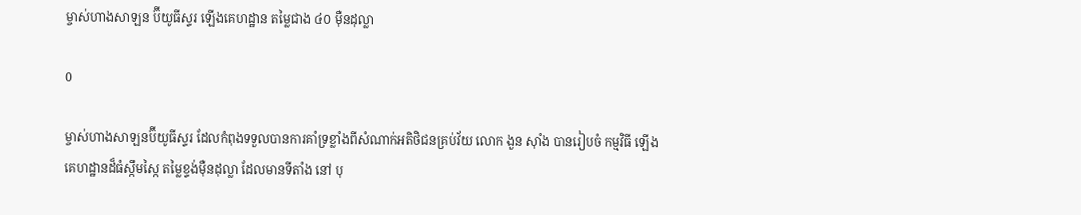ម្ចាស់ហាងសាឡន ប៊ីយូធីស្ទរ ឡើងគេហដ្ឋាន តម្លៃជាង ៤០ ម៉ឺនដុល្លា

0

ម្ចាស់ហាងសាឡនប៊ីយូធីស្ទរ ដែលកំពុងទទួលបានការគាំទ្រខ្លាំងពីសំណាក់អតិថិជនគ្រប់វ័យ លោក ងួន ស៊ាំង បានរៀបចំ កម្មវិធី ឡើងគេហដ្ឋានដ៏ធំស្កឹមស្កៃ តម្លៃខ្ទង់ម៉ឺនដុល្លា ដែលមានទីតាំង នៅ បុ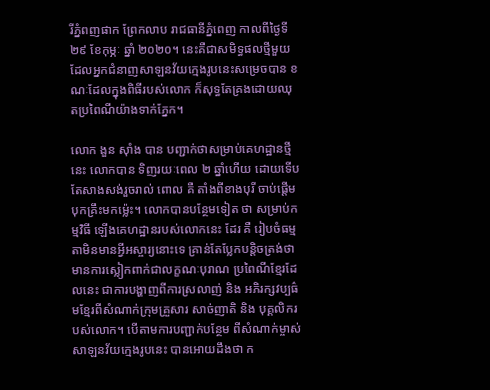រីភ្នំពញផាក ព្រែកលាប រាជធានីភ្នំពេញ កាលពីថ្ងៃទី ២៩ ខែកុម្ភៈ ឆ្នាំ ២០២០។ នេះគឺជាសមិទ្ធផលថ្មីមួយ ដែលអ្នកជំនាញសាឡនវ័យក្មេងរូបនេះសម្រេចបាន ខណៈដែលក្នុងពិធីរបស់លោក ក៏សុទ្ធតែគ្រងដោយឈុតប្រពៃណីយ៉ាងទាក់ភ្នែក។

លោក ងួន ស៊ាំង បាន បញ្ជាក់ថាសម្រាប់គេហដ្ឋានថ្មីនេះ លោកបាន ទិញរយៈពេល ២ ឆ្នាំហើយ ដោយទើបតែសាងសង់រួចរាល់ ពោល គឺ តាំងពីខាងបុរី ចាប់ផ្តើមបុកគ្រឹះមកម្ល៉េះ។ លោកបានបន្ថែមទៀត ថា សម្រាប់កម្មវិធី ឡើងគេហដ្ឋានរបស់លោកនេះ ដែរ គឺ រៀបចំធម្មតាមិនមានអ្វីអស្ចារ្យនោះទេ គ្រាន់តែប្លែកបន្តិចត្រង់ថាមានការស្លៀកពាក់ជាលក្ខណៈបុរាណ ប្រពៃណីខ្មែរដែលនេះ ជាការបង្ហាញពីការស្រលាញ់ និង អភិរក្សវប្បធ៌មខ្មែរពីសំណាក់ក្រុមគ្រួសារ សាច់ញាតិ និង បុគ្គលិករបស់លោក។ បើតាមការបញ្ជាក់បន្ថែម ពីសំណាក់ម្ចាស់ សាឡនវ័យក្មេងរូបនេះ បានអោយដឹងថា ក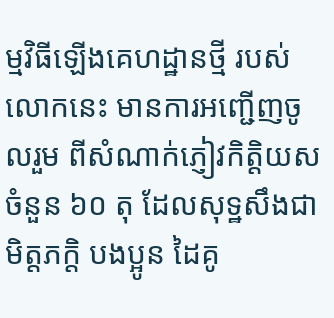ម្មវិធីឡើងគេហដ្ឋានថ្មី របស់លោកនេះ មានការអញ្ជើញចូលរួម ពីសំណាក់ភ្ញៀវកិត្តិយសចំនួន ៦០ តុ ដែលសុទ្ឋសឹងជា មិត្តភក្តិ បងប្អូន ដៃគូ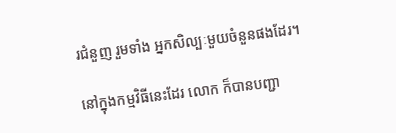រជំនួញ រួមទាំង អ្នកសិល្បៈមួយចំនួនផងដែរ។

នៅក្នុងកម្មវិធីនេះដែរ លោក ក៏បានបញ្ជា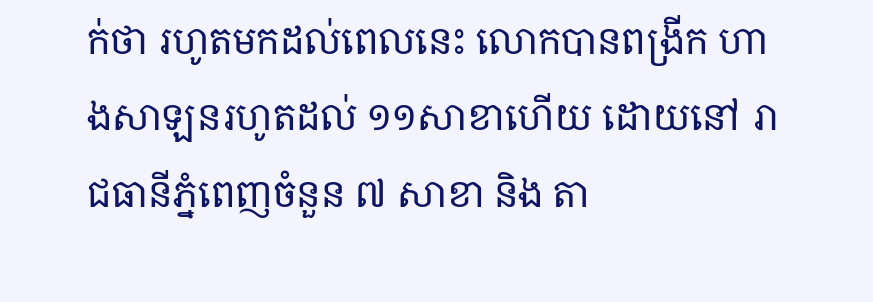ក់ថា រហូតមកដល់ពេលនេះ លោកបានពង្រីក ហាងសាឡនរហូតដល់ ១១សាខាហើយ ដោយនៅ រាជធានីភ្នំពេញចំនួន ៧ សាខា និង តា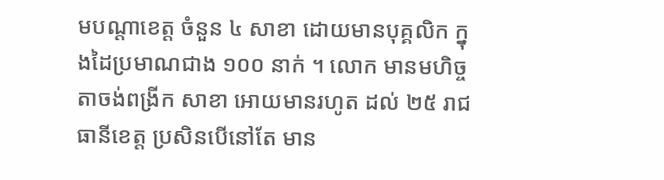មបណ្តាខេត្ត ចំនួន ៤ សាខា ដោយមានបុគ្គលិក ក្នុងដៃប្រមាណជាង ១០០ នាក់ ។ លោក មានមហិច្ចតាចង់ពង្រីក សាខា អោយមានរហូត ដល់ ២៥ រាជធានីខេត្ត ប្រសិនបើនៅតែ មាន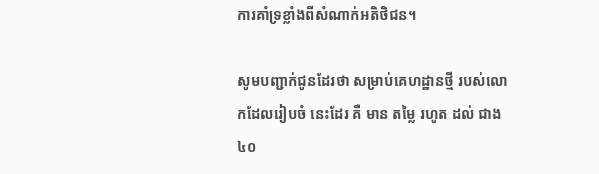ការគាំទ្រខ្លាំងពីសំណាក់អតិថិជន។

សូមបញ្ជាក់ជូនដែរថា សម្រាប់គេហដ្ឋានថ្មី របស់លោកដែលរៀបចំ នេះដែរ គឺ មាន តម្លៃ រហូត ដល់ ជាង ៤០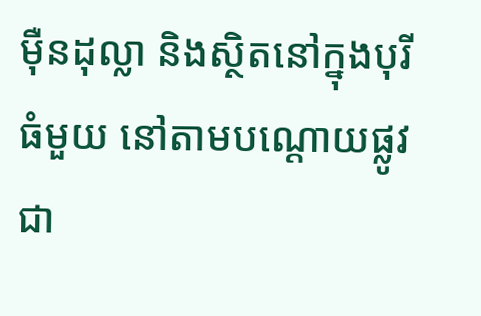ម៉ឺនដុល្លា និងស្ថិតនៅក្នុងបុរីធំមួយ នៅតាមបណ្ដោយផ្លូវជា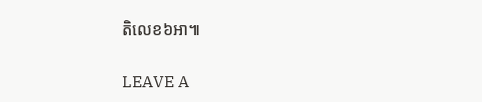តិលេខ៦អា៕

LEAVE A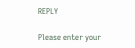REPLY

Please enter your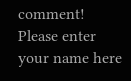comment!
Please enter your name here